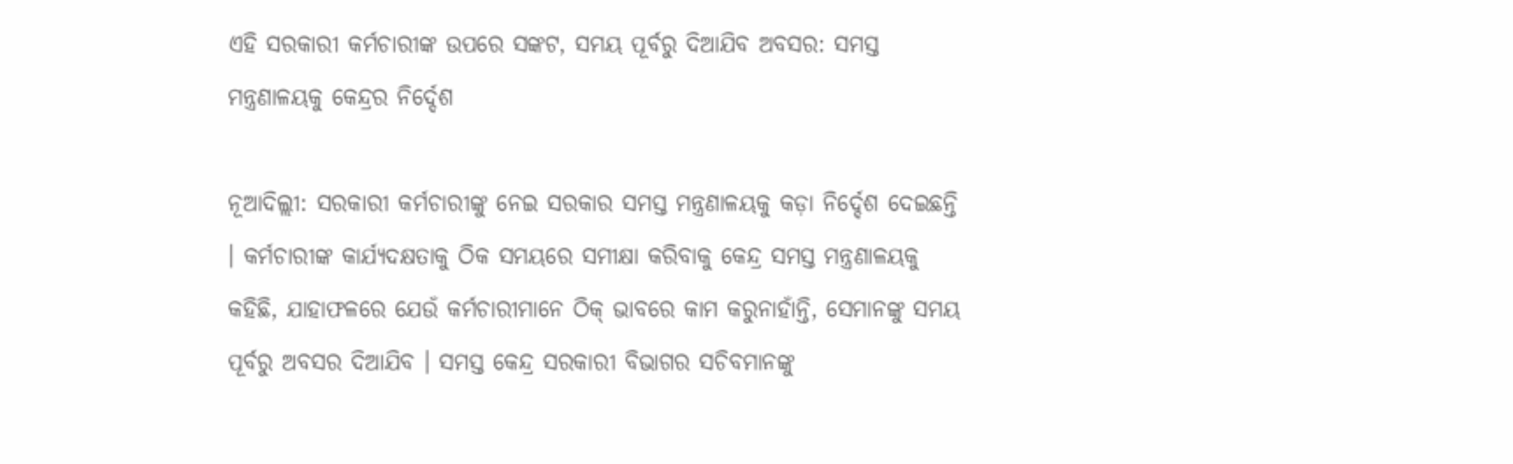ଏହି ସରକାରୀ କର୍ମଚାରୀଙ୍କ ଉପରେ ସଙ୍କଟ, ସମୟ ପୂର୍ବରୁ ଦିଆଯିବ ଅବସର: ସମସ୍ତ ମନ୍ତ୍ରଣାଳୟକୁ କେନ୍ଦ୍ରର ନିର୍ଦ୍ଦେଶ

ନୂଆଦିଲ୍ଲୀ: ସରକାରୀ କର୍ମଚାରୀଙ୍କୁ ନେଇ ସରକାର ସମସ୍ତ ମନ୍ତ୍ରଣାଳୟକୁ କଡ଼ା ନିର୍ଦ୍ଦେଶ ଦେଇଛନ୍ତି । କର୍ମଚାରୀଙ୍କ କାର୍ଯ୍ୟଦକ୍ଷତାକୁ ଠିକ ସମୟରେ ସମୀକ୍ଷା କରିବାକୁ କେନ୍ଦ୍ର ସମସ୍ତ ମନ୍ତ୍ରଣାଳୟକୁ କହିଛି, ଯାହାଫଳରେ ଯେଉଁ କର୍ମଚାରୀମାନେ ଠିକ୍ ଭାବରେ କାମ କରୁନାହାଁନ୍ତି, ସେମାନଙ୍କୁ ସମୟ ପୂର୍ବରୁ ଅବସର ଦିଆଯିବ । ସମସ୍ତ କେନ୍ଦ୍ର ସରକାରୀ ବିଭାଗର ସଚିବମାନଙ୍କୁ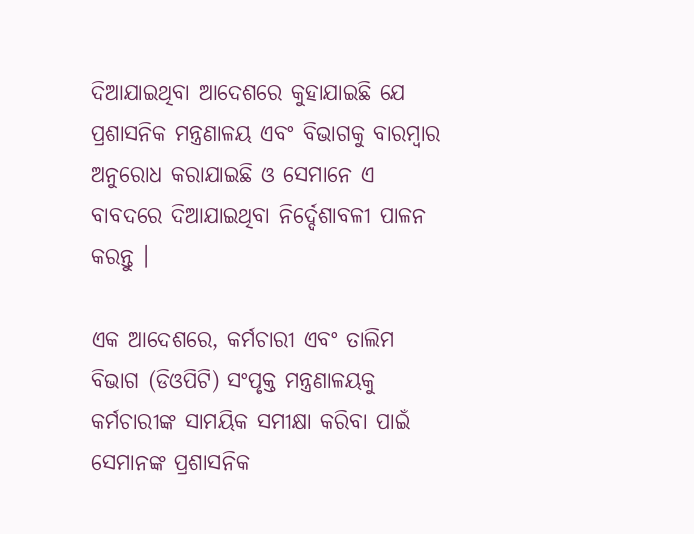ଦିଆଯାଇଥିବା ଆଦେଶରେ କୁହାଯାଇଛି ଯେ ପ୍ରଶାସନିକ ମନ୍ତ୍ରଣାଳୟ ଏବଂ ବିଭାଗକୁ ବାରମ୍ବାର ଅନୁରୋଧ କରାଯାଇଛି ଓ ସେମାନେ ଏ ବାବଦରେ ଦିଆଯାଇଥିବା ନିର୍ଦ୍ଦେଶାବଳୀ ପାଳନ କରନ୍ତୁ ।

ଏକ ଆଦେଶରେ, କର୍ମଚାରୀ ଏବଂ ତାଲିମ ବିଭାଗ (ଡିଓପିଟି) ସଂପୃକ୍ତ ମନ୍ତ୍ରଣାଳୟକୁ କର୍ମଚାରୀଙ୍କ ସାମୟିକ ସମୀକ୍ଷା କରିବା ପାଇଁ ସେମାନଙ୍କ ପ୍ରଶାସନିକ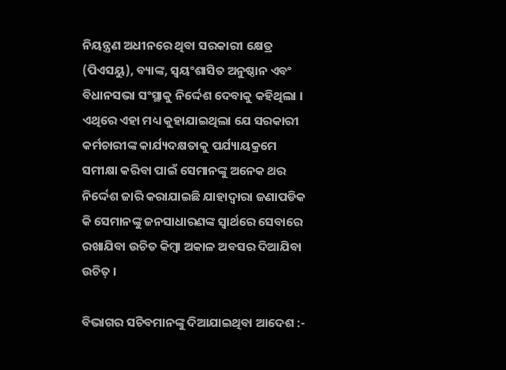ନିୟନ୍ତ୍ରଣ ଅଧୀନରେ ଥିବା ସରକାରୀ କ୍ଷେତ୍ର (ପିଏସୟୁ), ବ୍ୟାଙ୍କ, ସ୍ୱୟଂଶାସିତ ଅନୁଷ୍ଠାନ ଏବଂ ବିଧାନସଭା ସଂସ୍ଥାକୁ ନିର୍ଦ୍ଦେଶ ଦେବାକୁ କହିଥିଲା । ଏଥିରେ ଏହା ମଧ୍ୟ କୁହାଯାଇଥିଲା ଯେ ସରକାରୀ କର୍ମଚାରୀଙ୍କ କାର୍ଯ୍ୟଦକ୍ଷତାକୁ ପର୍ଯ୍ୟାୟକ୍ରମେ ସମୀକ୍ଷା କରିବା ପାଇଁ ସେମାନଙ୍କୁ ଅନେକ ଥର ନିର୍ଦ୍ଦେଶ ଜାରି କରାଯାଇଛି ଯାହାଦ୍ୱାରା ଜଣାପଡିକ କି ସେମାନଙ୍କୁ ଜନସାଧାରଣଙ୍କ ସ୍ୱାର୍ଥରେ ସେବାରେ ରଖାଯିବା ଉଚିତ କିମ୍ବା ଅକାଳ ଅବସର ଦିଆଯିବା ଉଚିତ୍ ।

ବିଭାଗର ସଚିବମାନଙ୍କୁ ଦିଆଯାଇଥିବା ଆଦେଶ :-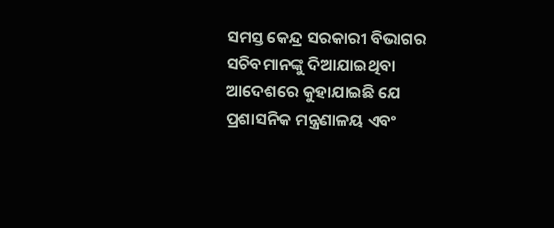ସମସ୍ତ କେନ୍ଦ୍ର ସରକାରୀ ବିଭାଗର ସଚିବମାନଙ୍କୁ ଦିଆଯାଇଥିବା ଆଦେଶରେ କୁହାଯାଇଛି ଯେ ପ୍ରଶାସନିକ ମନ୍ତ୍ରଣାଳୟ ଏବଂ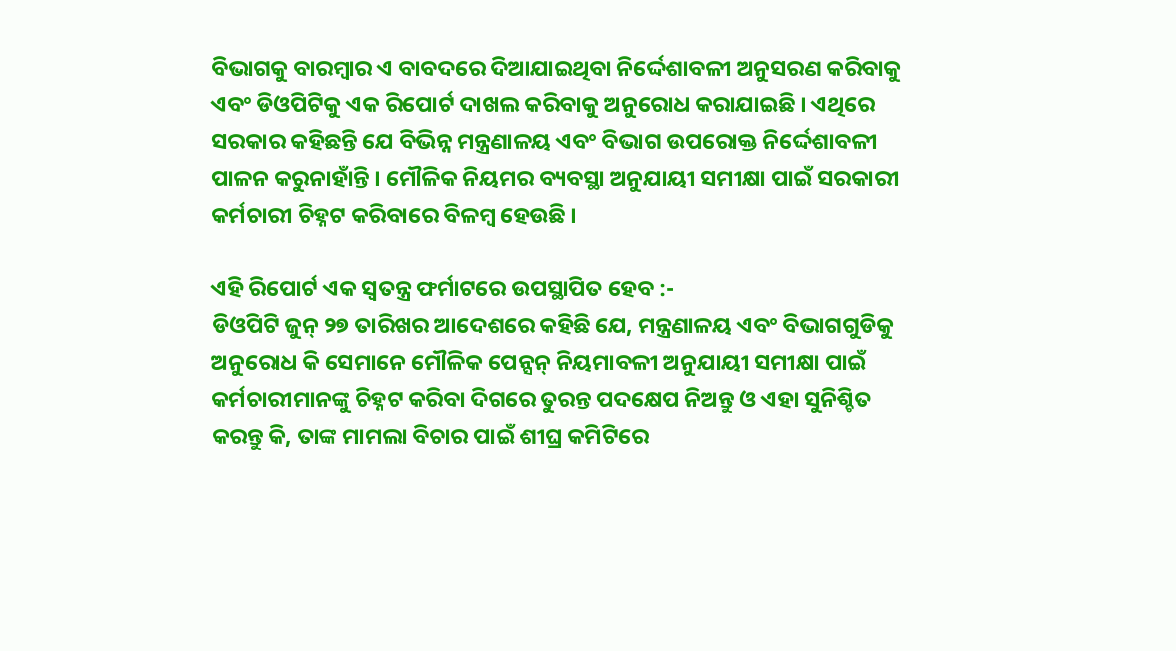ବିଭାଗକୁ ବାରମ୍ବାର ଏ ବାବଦରେ ଦିଆଯାଇଥିବା ନିର୍ଦ୍ଦେଶାବଳୀ ଅନୁସରଣ କରିବାକୁ ଏବଂ ଡିଓପିଟିକୁ ଏକ ରିପୋର୍ଟ ଦାଖଲ କରିବାକୁ ଅନୁରୋଧ କରାଯାଇଛି । ଏଥିରେ ସରକାର କହିଛନ୍ତି ଯେ ବିଭିନ୍ନ ମନ୍ତ୍ରଣାଳୟ ଏବଂ ବିଭାଗ ଉପରୋକ୍ତ ନିର୍ଦ୍ଦେଶାବଳୀ ପାଳନ କରୁନାହାଁନ୍ତି । ମୌଳିକ ନିୟମର ବ୍ୟବସ୍ଥା ଅନୁଯାୟୀ ସମୀକ୍ଷା ପାଇଁ ସରକାରୀ କର୍ମଚାରୀ ଚିହ୍ନଟ କରିବାରେ ବିଳମ୍ବ ହେଉଛି ।

ଏହି ରିପୋର୍ଟ ଏକ ସ୍ୱତନ୍ତ୍ର ଫର୍ମାଟରେ ଉପସ୍ଥାପିତ ହେବ :-
ଡିଓପିଟି ଜୁନ୍ ୨୭ ତାରିଖର ଆଦେଶରେ କହିଛି ଯେ, ମନ୍ତ୍ରଣାଳୟ ଏବଂ ବିଭାଗଗୁଡିକୁ ଅନୁରୋଧ କି ସେମାନେ ମୌଳିକ ପେନ୍ସନ୍ ନିୟମାବଳୀ ଅନୁଯାୟୀ ସମୀକ୍ଷା ପାଇଁ କର୍ମଚାରୀମାନଙ୍କୁ ଚିହ୍ନଟ କରିବା ଦିଗରେ ତୁରନ୍ତ ପଦକ୍ଷେପ ନିଅନ୍ତୁ ଓ ଏହା ସୁନିଶ୍ଚିତ କରନ୍ତୁ କି, ତାଙ୍କ ମାମଲା ବିଚାର ପାଇଁ ଶୀଘ୍ର କମିଟିରେ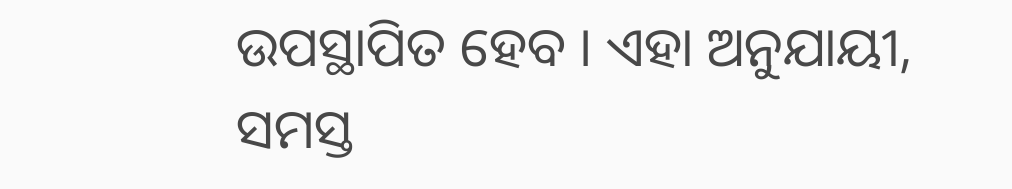ଉପସ୍ଥାପିତ ହେବ । ଏହା ଅନୁଯାୟୀ, ସମସ୍ତ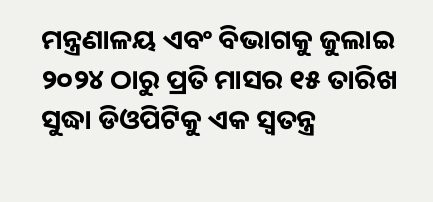ମନ୍ତ୍ରଣାଳୟ ଏବଂ ବିଭାଗକୁ ଜୁଲାଇ ୨୦୨୪ ଠାରୁ ପ୍ରତି ମାସର ୧୫ ତାରିଖ ସୁଦ୍ଧା ଡିଓପିଟିକୁ ଏକ ସ୍ୱତନ୍ତ୍ର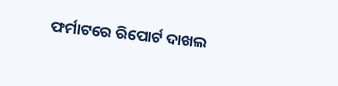ଫର୍ମାଟରେ ରିପୋର୍ଟ ଦାଖଲ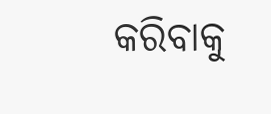କରିବାକୁ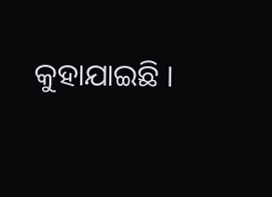କୁହାଯାଇଛି ।